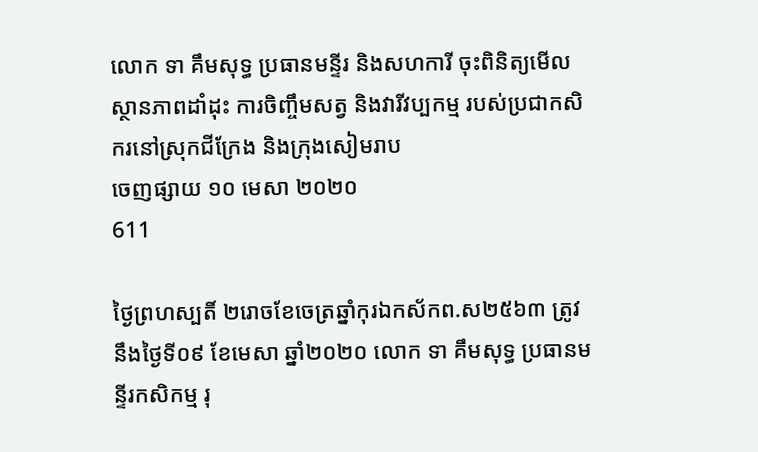លោក ទា គឹមសុទ្ធ ប្រធានមន្ទីរ និងសហការី ចុះពិនិត្យមើលស្ថានភាពដាំដុះ ការចិញ្ចឹមសត្វ និងវារីវប្បកម្ម របស់ប្រជាកសិករនៅស្រុកជីក្រែង និងក្រុងសៀមរាប
ចេញផ្សាយ ១០ មេសា ២០២០
611

ថ្ងៃព្រហស្បតិ៍ ២រោចខែចេត្រឆ្នាំកុរឯកស័កព.ស២៥៦៣ ត្រូវនឹងថ្ងៃទី០៩ ខែមេសា ឆ្នាំ២០២០ លោក ទា គឹមសុទ្ធ ប្រធានមន្ទីរកសិកម្ម រុ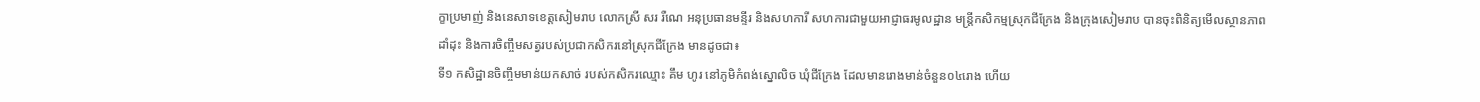ក្ខាប្រមាញ់ និងនេសាទខេត្តសៀមរាប លោកស្រី សរ រឺណេ អនុប្រធានមន្ទីរ និងសហការី សហការជាមួយអាជ្ញាធរមូលដ្ឋាន មន្ត្រីកសិកម្មស្រុកជីក្រែង និងក្រុងសៀមរាប បានចុះពិនិត្យមើលស្ថានភាពដាំដុះ និងការចិញ្ចឹមសត្វរបស់ប្រជាកសិករនៅស្រុកជីក្រែង មានដូចជា៖
ទី១ កសិដ្ឋានចិញ្ចឹមមាន់យកសាច់ របស់កសិករឈ្មោះ គឹម ហូរ នៅភូមិកំពង់ស្នោលិច ឃុំជីក្រែង ដែលមានរោងមាន់ចំនួន០៤រោង ហើយ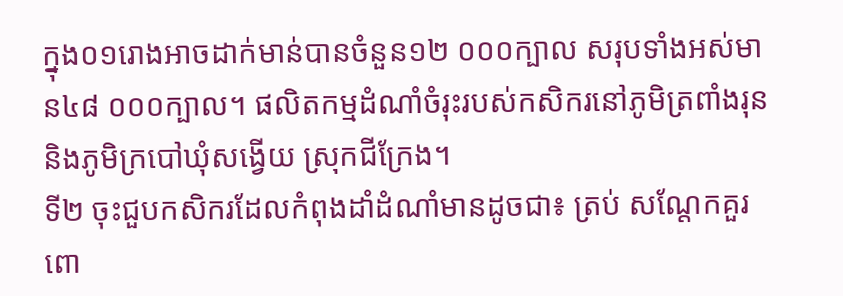ក្នុង០១រោងអាចដាក់មាន់បានចំនួន១២ ០០០ក្បាល សរុបទាំងអស់មាន៤៨ ០០០ក្បាល។ ផលិតកម្មដំណាំចំរុះរបស់កសិករនៅភូមិត្រពាំងរុន និងភូមិក្របៅឃុំសង្វើយ ស្រុកជីក្រែង។
ទី២ ចុះជួបកសិករដែលកំពុងដាំដំណាំមានដូចជា៖ ត្រប់ សណ្តែកគួរ  ពោ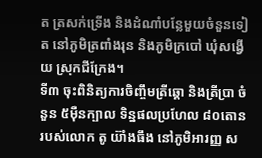ត ត្រសក់ទ្រើង និងដំណាំបន្លែមួយចំនួនទៀត នៅភូមិត្រពាំងរុន និងភូមិក្របៅ ឃុំសង្វើយ ស្រុកជីក្រែង។
ទី៣ ចុះពិនិត្យការចិញ្ចឹមត្រីឆ្តោ និងត្រីប្រា ចំនួន ៥ម៉ឺនក្បាល ទិន្នផលប្រហែល ៨០តោន របស់លោក តូ យ៊ាំងធឹង នៅភូមិអារញ្ញ ស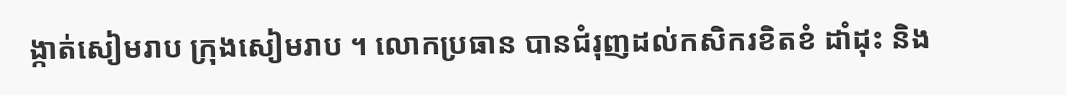ង្កាត់សៀមរាប ក្រុងសៀមរាប ។ លោកប្រធាន បានជំរុញដល់កសិករខិតខំ ដាំដុះ និង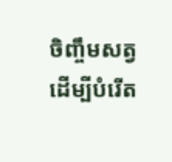ចិញ្ចឹមសត្វ ដើម្បីបំរើត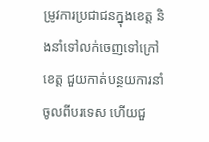ម្រូវការប្រជាជនក្នុងខេត្ត និងនាំទៅលក់ចេញទៅក្រៅខេត្ត ជួយកាត់បន្ថយការនាំចូលពីបរទេស ហើយជួ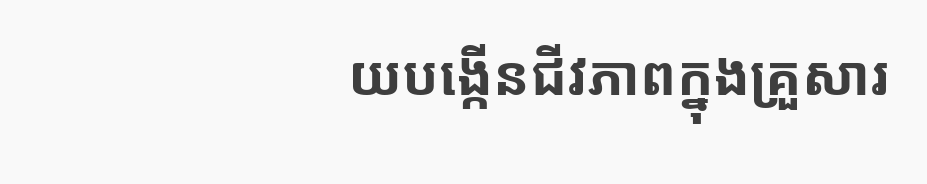យបង្កើនជីវភាពក្នុងគ្រួសារ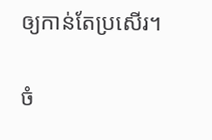ឲ្យកាន់តែប្រសើរ។

ចំ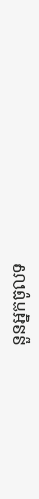នួនអ្នកចូលទ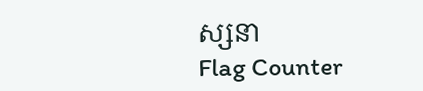ស្សនា
Flag Counter